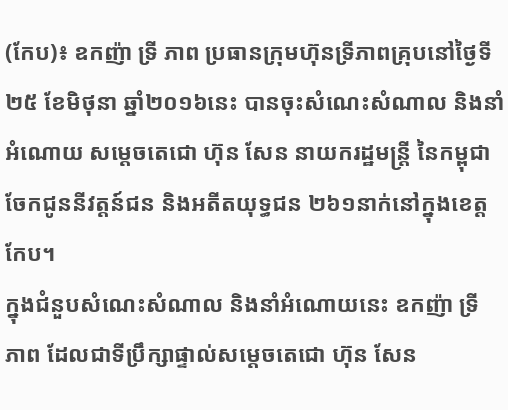(កែប)៖ ឧកញ៉ា ទ្រី ភាព ប្រធានក្រុមហ៊ុនទ្រីភាពគ្រុបនៅថ្ងៃទី២៥ ខែមិថុនា ឆ្នាំ២០១៦នេះ បានចុះសំណេះសំណាល និងនាំអំណោយ សម្តេចតេជោ ហ៊ុន សែន នាយករដ្ឋមន្រ្តី នៃកម្ពុជា ចែកជូននីវត្តន៍ជន និងអតីតយុទ្ធជន ២៦១នាក់នៅក្នុងខេត្តកែប។
ក្នុងជំនួបសំណេះសំណាល និងនាំអំណោយនេះ ឧកញ៉ា ទ្រី ភាព ដែលជាទីប្រឹក្សាផ្ទាល់សម្តេចតេជោ ហ៊ុន សែន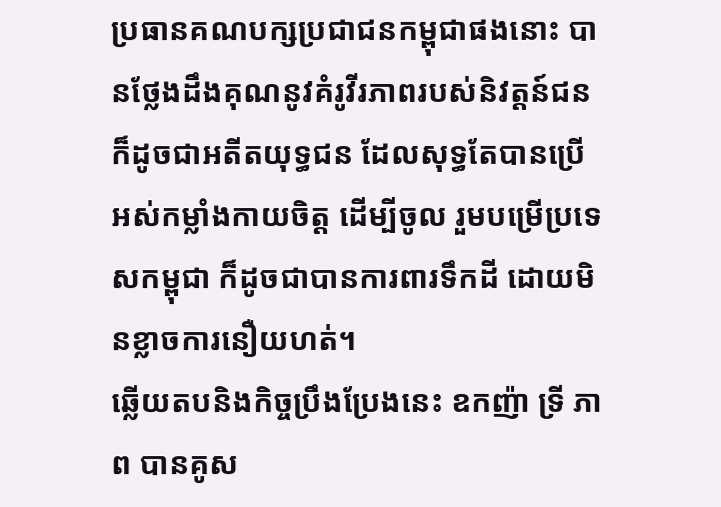ប្រធានគណបក្សប្រជាជនកម្ពុជាផងនោះ បានថ្លែងដឹងគុណនូវគំរូវីរភាពរបស់និវត្តន៍ជន ក៏ដូចជាអតីតយុទ្ធជន ដែលសុទ្ធតែបានប្រើអស់កម្លាំងកាយចិត្ត ដើម្បីចូល រួមបម្រើប្រទេសកម្ពុជា ក៏ដូចជាបានការពារទឹកដី ដោយមិនខ្លាចការនឿយហត់។
ឆ្លើយតបនិងកិច្ចប្រឹងប្រែងនេះ ឧកញ៉ា ទ្រី ភាព បានគូស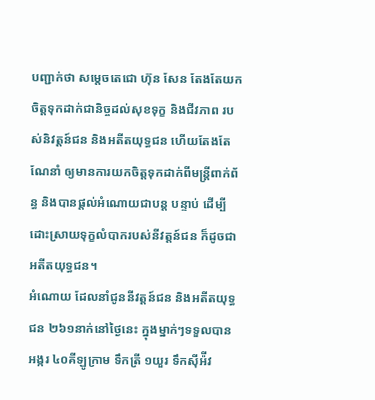បញ្ជាក់ថា សម្តេចតេជោ ហ៊ុន សែន តែងតែយកចិត្តទុកដាក់ជានិច្ចដល់សុខទុក្ខ និងជីវភាព របស់និវត្តន៍ជន និងអតីតយុទ្ធជន ហើយតែងតែណែនាំ ឲ្យមានការយកចិត្តទុកដាក់ពីមន្រ្តីពាក់ព័ន្ធ និងបានផ្តល់អំណោយជាបន្ត បន្ទាប់ ដើម្បីដោះស្រាយទុក្ខលំបាករបស់នីវត្តន៍ជន ក៏ដូចជាអតីតយុទ្ធជន។
អំណោយ ដែលនាំជូននីវត្តន៍ជន និងអតីតយុទ្ធជន ២៦១នាក់នៅថ្ងៃនេះ ក្នុងម្នាក់ៗទទួលបាន អង្ករ ៤០គីឡូក្រាម ទឹកត្រី ១យួរ ទឹកស៊ីអ៉ីវ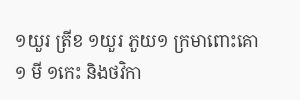១យួរ ត្រីខ ១យួរ ភួយ១ ក្រមាពោះគោ១ មី ១កេះ និងថវិកា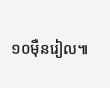១០ម៉ឺនរៀល៕